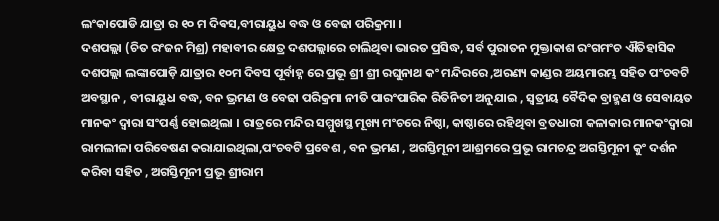ଲଂକାପୋଡି ଯାତ୍ରା ର ୧୦ ମ ଦିଵସ,ବୀରାୟୁଧ ବଦ୍ଧ ଓ ବେଢା ପରିକ୍ରମା ।
ଦଶପଲ୍ଲା (ଚିତ ରଂଜନ ମିଶ୍ର) ମହାବୀର କ୍ଷେତ୍ର ଦଶପଲ୍ଲାରେ ଚାଲିଥିବା ଭାରତ ପ୍ରସିଦ୍ଧ, ସର୍ବ ପୁରାତନ ମୁକ୍ତାକାଶ ରଂଗମଂଚ ଐତିହାସିକ ଦଶପଲ୍ଲା ଲଙ୍କାପୋଡ଼ି ଯାତ୍ରାର ୧୦ମ ଦିବସ ପୂର୍ବାହ୍ନ ରେ ପ୍ରଭୂ ଶ୍ରୀ ଶ୍ରୀ ରଘୁନାଥ କଂ ମନ୍ଦିରରେ ,ଅରଣ୍ୟ କାଣ୍ଡର ଅୟମାରମ୍ଭ ସହିତ ପଂଚବଟି ଅବସ୍ଥାନ , ବୀରାୟୁଧ ବଦ୍ଧ, ବନ ଭ୍ରମଣ ଓ ବେଢା ପରିକ୍ରମା ନୀତି ପାରଂପାରିକ ରିତିନିତୀ ଅନୁଯାଇ , ସ୍ବତ୍ରୀୟ ବୈଦିକ ବ୍ରାହ୍ମଣ ଓ ସେବାୟତ ମାନକଂ ଦ୍ବାରା ସଂପର୍ଣ୍ଣ ହୋଇଥିଲା । ରାତ୍ରରେ ମନ୍ଦିର ସମ୍ମୁଖସ୍ଥ ମୂଖ୍ୟ ମଂଚରେ ନିଷ୍ଠା, କାଷ୍ଠାରେ ରହିଥିବା ବ୍ରତଧାରୀ କଳାକାର ମାନକଂଦ୍ବାରା ରାମଲୀଳା ପରିବେଷଣ କରାଯାଇଥିଲା,ପଂଚବଟି ପ୍ରବେଶ , ବନ ଭ୍ରମଣ , ଅଗସ୍ତିମୂନୀ ଆଶ୍ରମରେ ପ୍ରଭୂ ରାମଚନ୍ଦ୍ର ଅଗସ୍ତିମୂନୀ କୁଂ ଦର୍ଶନ କରିବା ସହିତ , ଅଗସ୍ତିମୂନୀ ପ୍ରଭୂ ଶ୍ରୀରାମ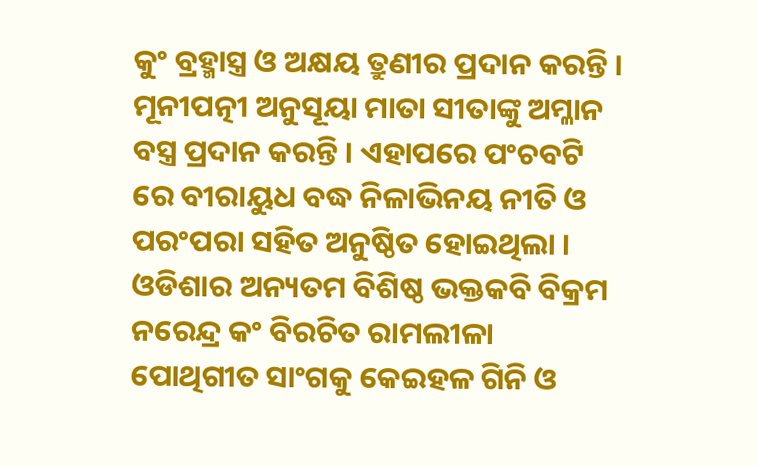କୁଂ ବ୍ରହ୍ମାସ୍ତ୍ର ଓ ଅକ୍ଷୟ ତ୍ରୁଣୀର ପ୍ରଦାନ କରନ୍ତି । ମୂନୀପତ୍ନୀ ଅନୁସୂୟା ମାତା ସୀତାଙ୍କୁ ଅମ୍ଳାନ ବସ୍ତ୍ର ପ୍ରଦାନ କରନ୍ତି । ଏହାପରେ ପଂଚବଟି ରେ ବୀରାୟୁଧ ବଦ୍ଧ ନିଳାଭିନୟ ନୀତି ଓ ପରଂପରା ସହିତ ଅନୁଷ୍ଠିତ ହୋଇଥିଲା । ଓଡିଶାର ଅନ୍ୟତମ ବିଶିଷ୍ଠ ଭକ୍ତକବି ବିକ୍ରମ ନରେନ୍ଦ୍ର କଂ ବିରଚିତ ରାମଲୀଳା ପୋଥିଗୀତ ସାଂଗକୁ କେଇହଳ ଗିନି ଓ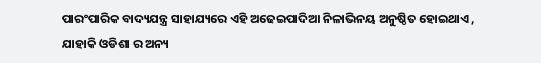ପାରଂପାରିକ ବାଦ୍ୟଯନ୍ତ୍ର ସାହାଯ୍ୟରେ ଏହି ଅଢେଇପାଦିଆ ନିଳାଭିନୟ ଅନୁଷ୍ଠିତ ହୋଇଥାଏ , ଯାହାକି ଓଡିଶା ର ଅନ୍ୟ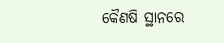କୈଣଷି ସ୍ଥାନରେ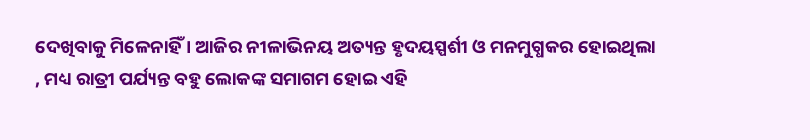ଦେଖିବାକୁ ମିଳେନାହିଁ । ଆଜିର ନୀଳାଭିନୟ ଅତ୍ୟନ୍ତ ହୃଦୟସ୍ପର୍ଶୀ ଓ ମନମୁଗ୍ଧକର ହୋଇଥିଲା , ମଧ୍ୟ ରାତ୍ରୀ ପର୍ଯ୍ୟନ୍ତ ବହୁ ଲୋକଙ୍କ ସମାଗମ ହୋଇ ଏହି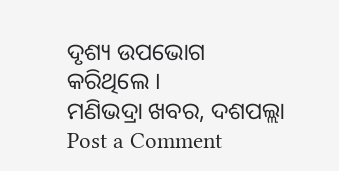ଦୃଶ୍ୟ ଉପଭୋଗ କରିଥିଲେ ।
ମଣିଭଦ୍ରା ଖବର, ଦଶପଲ୍ଲା
Post a Comment